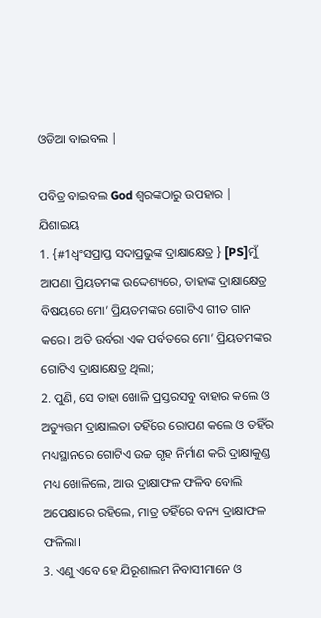ଓଡିଆ ବାଇବଲ |

ପବିତ୍ର ବାଇବଲ God ଶ୍ବରଙ୍କଠାରୁ ଉପହାର |
ଯିଶାଇୟ
1. {#1ଧ୍ୱଂସପ୍ରାପ୍ତ ସଦାପ୍ରଭୁଙ୍କ ଦ୍ରାକ୍ଷାକ୍ଷେତ୍ର } [PS]ମୁଁ ଆପଣା ପ୍ରିୟତମଙ୍କ ଉଦ୍ଦେଶ୍ୟରେ, ତାହାଙ୍କ ଦ୍ରାକ୍ଷାକ୍ଷେତ୍ର ବିଷୟରେ ମୋ’ ପ୍ରିୟତମଙ୍କର ଗୋଟିଏ ଗୀତ ଗାନ କରେ। ଅତି ଉର୍ବରା ଏକ ପର୍ବତରେ ମୋ’ ପ୍ରିୟତମଙ୍କର ଗୋଟିଏ ଦ୍ରାକ୍ଷାକ୍ଷେତ୍ର ଥିଲା;
2. ପୁଣି, ସେ ତାହା ଖୋଳି ପ୍ରସ୍ତରସବୁ ବାହାର କଲେ ଓ ଅତ୍ୟୁତ୍ତମ ଦ୍ରାକ୍ଷାଲତା ତହିଁରେ ରୋପଣ କଲେ ଓ ତହିଁର ମଧ୍ୟସ୍ଥାନରେ ଗୋଟିଏ ଉଚ୍ଚ ଗୃହ ନିର୍ମାଣ କରି ଦ୍ରାକ୍ଷାକୁଣ୍ଡ ମଧ୍ୟ ଖୋଳିଲେ, ଆଉ ଦ୍ରାକ୍ଷାଫଳ ଫଳିବ ବୋଲି ଅପେକ୍ଷାରେ ରହିଲେ, ମାତ୍ର ତହିଁରେ ବନ୍ୟ ଦ୍ରାକ୍ଷାଫଳ ଫଳିଲା।
3. ଏଣୁ ଏବେ ହେ ଯିରୂଶାଲମ ନିବାସୀମାନେ ଓ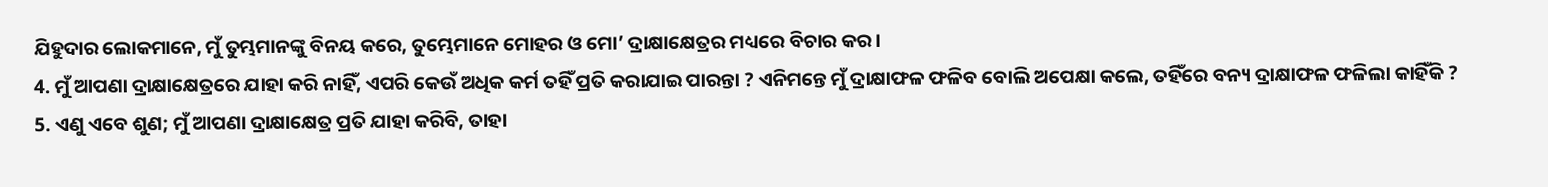ଯିହୁଦାର ଲୋକମାନେ, ମୁଁ ତୁମ୍ଭମାନଙ୍କୁ ବିନୟ କରେ, ତୁମ୍ଭେମାନେ ମୋହର ଓ ମୋ’ ଦ୍ରାକ୍ଷାକ୍ଷେତ୍ରର ମଧ୍ୟରେ ବିଚାର କର।
4. ମୁଁ ଆପଣା ଦ୍ରାକ୍ଷାକ୍ଷେତ୍ରରେ ଯାହା କରି ନାହିଁ, ଏପରି କେଉଁ ଅଧିକ କର୍ମ ତହିଁ ପ୍ରତି କରାଯାଇ ପାରନ୍ତା ? ଏନିମନ୍ତେ ମୁଁ ଦ୍ରାକ୍ଷାଫଳ ଫଳିବ ବୋଲି ଅପେକ୍ଷା କଲେ, ତହିଁରେ ବନ୍ୟ ଦ୍ରାକ୍ଷାଫଳ ଫଳିଲା କାହିଁକି ?
5. ଏଣୁ ଏବେ ଶୁଣ; ମୁଁ ଆପଣା ଦ୍ରାକ୍ଷାକ୍ଷେତ୍ର ପ୍ରତି ଯାହା କରିବି, ତାହା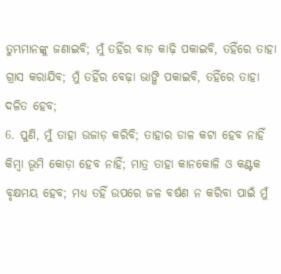ତୁମ୍ଭମାନଙ୍କୁ ଜଣାଇବି; ମୁଁ ତହିଁର ବାଡ଼ କାଢ଼ି ପକାଇବି, ତହିଁରେ ତାହା ଗ୍ରାସ କରାଯିବ; ମୁଁ ତହିଁର ବେଢ଼ା ଭାଙ୍ଗି ପକାଇବି, ତହିଁରେ ତାହା ଦଳିତ ହେବ;
6. ପୁଣି, ମୁଁ ତାହା ଉଜାଡ଼ କରିବି; ତାହାର ଡାଳ କଟା ହେବ ନାହିଁ କିମ୍ବା ଭୂମି କୋଡ଼ା ହେବ ନାହିଁ; ମାତ୍ର ତାହା କାନକୋଳି ଓ କଣ୍ଟକ ବୃକ୍ଷମୟ ହେବ; ମଧ୍ୟ ତହିଁ ଉପରେ ଜଳ ବର୍ଷଣ ନ କରିବା ପାଇଁ ମୁଁ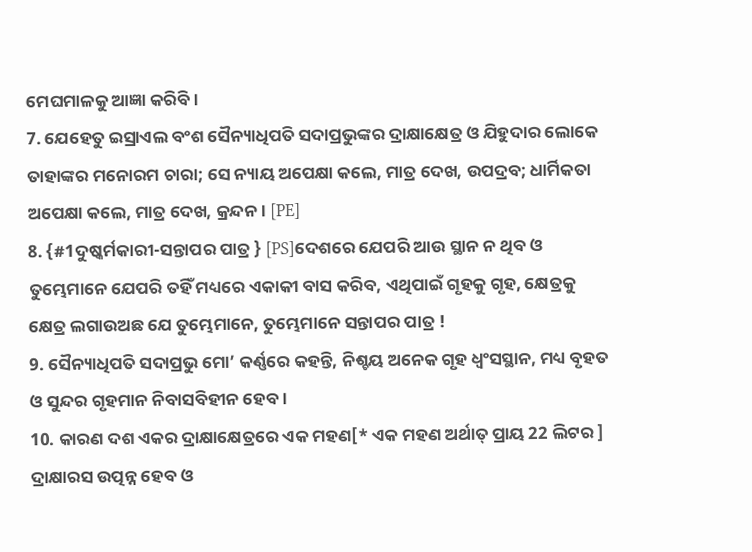ମେଘମାଳକୁ ଆଜ୍ଞା କରିବି।
7. ଯେହେତୁ ଇସ୍ରାଏଲ ବଂଶ ସୈନ୍ୟାଧିପତି ସଦାପ୍ରଭୁଙ୍କର ଦ୍ରାକ୍ଷାକ୍ଷେତ୍ର ଓ ଯିହୁଦାର ଲୋକେ ତାହାଙ୍କର ମନୋରମ ଚାରା; ସେ ନ୍ୟାୟ ଅପେକ୍ଷା କଲେ, ମାତ୍ର ଦେଖ, ଉପଦ୍ରବ; ଧାର୍ମିକତା ଅପେକ୍ଷା କଲେ, ମାତ୍ର ଦେଖ, କ୍ରନ୍ଦନ। [PE]
8. {#1ଦୁଷ୍କର୍ମକାରୀ-ସନ୍ତାପର ପାତ୍ର } [PS]ଦେଶରେ ଯେପରି ଆଉ ସ୍ଥାନ ନ ଥିବ ଓ ତୁମ୍ଭେମାନେ ଯେପରି ତହିଁ ମଧ୍ୟରେ ଏକାକୀ ବାସ କରିବ, ଏଥିପାଇଁ ଗୃହକୁ ଗୃହ, କ୍ଷେତ୍ରକୁ କ୍ଷେତ୍ର ଲଗାଉଅଛ ଯେ ତୁମ୍ଭେମାନେ, ତୁମ୍ଭେମାନେ ସନ୍ତାପର ପାତ୍ର !
9. ସୈନ୍ୟାଧିପତି ସଦାପ୍ରଭୁ ମୋ’ କର୍ଣ୍ଣରେ କହନ୍ତି, ନିଶ୍ଚୟ ଅନେକ ଗୃହ ଧ୍ୱଂସସ୍ଥାନ, ମଧ୍ୟ ବୃହତ ଓ ସୁନ୍ଦର ଗୃହମାନ ନିବାସବିହୀନ ହେବ।
10. କାରଣ ଦଶ ଏକର ଦ୍ରାକ୍ଷାକ୍ଷେତ୍ରରେ ଏକ ମହଣ[* ଏକ ମହଣ ଅର୍ଥାତ୍ ପ୍ରାୟ 22 ଲିଟର ] ଦ୍ରାକ୍ଷାରସ ଉତ୍ପନ୍ନ ହେବ ଓ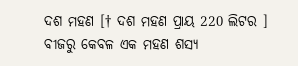ଦଶ ମହଣ [† ଦଶ ମହଣ ପ୍ରାୟ 220 ଲିଟର ] ବୀଜରୁ କେବଳ ଏକ ମହଣ ଶସ୍ୟ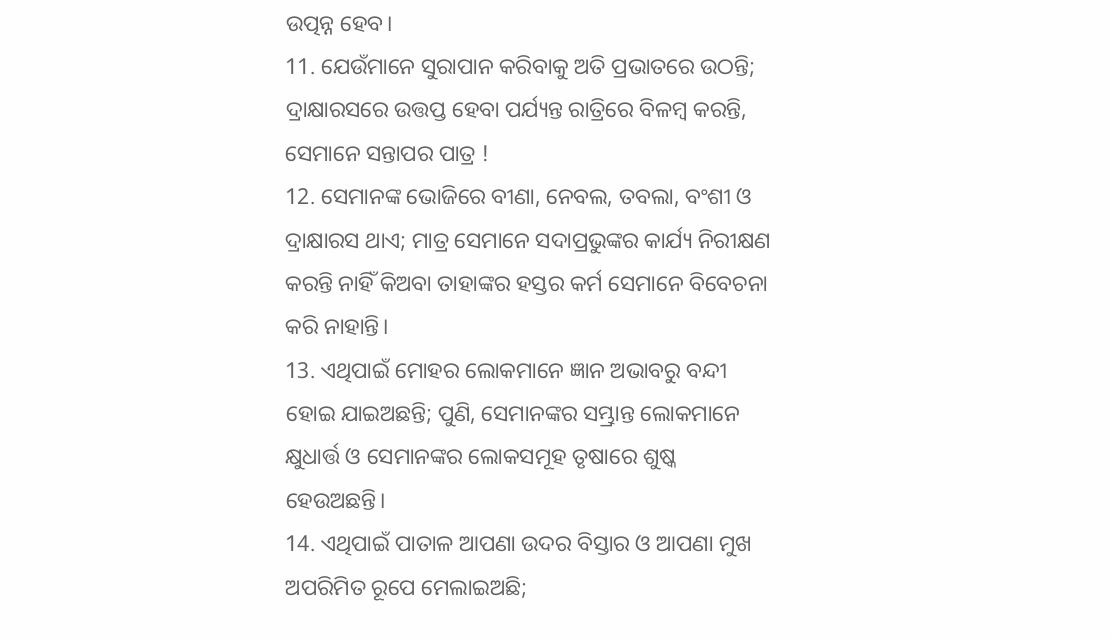ଉତ୍ପନ୍ନ ହେବ।
11. ଯେଉଁମାନେ ସୁରାପାନ କରିବାକୁ ଅତି ପ୍ରଭାତରେ ଉଠନ୍ତି; ଦ୍ରାକ୍ଷାରସରେ ଉତ୍ତପ୍ତ ହେବା ପର୍ଯ୍ୟନ୍ତ ରାତ୍ରିରେ ବିଳମ୍ବ କରନ୍ତି, ସେମାନେ ସନ୍ତାପର ପାତ୍ର !
12. ସେମାନଙ୍କ ଭୋଜିରେ ବୀଣା, ନେବଲ, ତବଲା, ବଂଶୀ ଓ ଦ୍ରାକ୍ଷାରସ ଥାଏ; ମାତ୍ର ସେମାନେ ସଦାପ୍ରଭୁଙ୍କର କାର୍ଯ୍ୟ ନିରୀକ୍ଷଣ କରନ୍ତି ନାହିଁ କିଅବା ତାହାଙ୍କର ହସ୍ତର କର୍ମ ସେମାନେ ବିବେଚନା କରି ନାହାନ୍ତି।
13. ଏଥିପାଇଁ ମୋହର ଲୋକମାନେ ଜ୍ଞାନ ଅଭାବରୁ ବନ୍ଦୀ ହୋଇ ଯାଇଅଛନ୍ତି; ପୁଣି, ସେମାନଙ୍କର ସମ୍ଭ୍ରାନ୍ତ ଲୋକମାନେ କ୍ଷୁଧାର୍ତ୍ତ ଓ ସେମାନଙ୍କର ଲୋକସମୂହ ତୃଷାରେ ଶୁଷ୍କ ହେଉଅଛନ୍ତି।
14. ଏଥିପାଇଁ ପାତାଳ ଆପଣା ଉଦର ବିସ୍ତାର ଓ ଆପଣା ମୁଖ ଅପରିମିତ ରୂପେ ମେଲାଇଅଛି;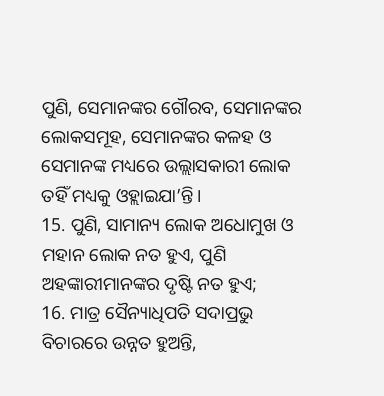ପୁଣି, ସେମାନଙ୍କର ଗୌରବ, ସେମାନଙ୍କର ଲୋକସମୂହ, ସେମାନଙ୍କର କଳହ ଓ ସେମାନଙ୍କ ମଧ୍ୟରେ ଉଲ୍ଲାସକାରୀ ଲୋକ ତହିଁ ମଧ୍ୟକୁ ଓହ୍ଲାଇଯା’ନ୍ତି।
15. ପୁଣି, ସାମାନ୍ୟ ଲୋକ ଅଧୋମୁଖ ଓ ମହାନ ଲୋକ ନତ ହୁଏ, ପୁଣି ଅହଙ୍କାରୀମାନଙ୍କର ଦୃଷ୍ଟି ନତ ହୁଏ;
16. ମାତ୍ର ସୈନ୍ୟାଧିପତି ସଦାପ୍ରଭୁ ବିଚାରରେ ଉନ୍ନତ ହୁଅନ୍ତି,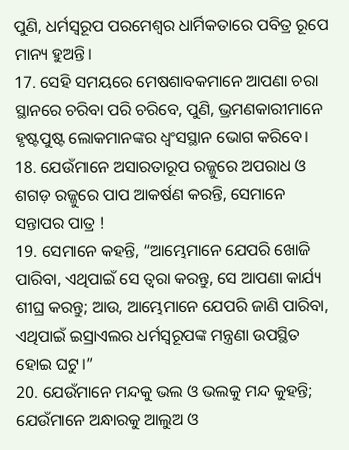ପୁଣି, ଧର୍ମସ୍ୱରୂପ ପରମେଶ୍ଵର ଧାର୍ମିକତାରେ ପବିତ୍ର ରୂପେ ମାନ୍ୟ ହୁଅନ୍ତି।
17. ସେହି ସମୟରେ ମେଷଶାବକମାନେ ଆପଣା ଚରା ସ୍ଥାନରେ ଚରିବା ପରି ଚରିବେ, ପୁଣି, ଭ୍ରମଣକାରୀମାନେ ହୃଷ୍ଟପୁଷ୍ଟ ଲୋକମାନଙ୍କର ଧ୍ୱଂସସ୍ଥାନ ଭୋଗ କରିବେ।
18. ଯେଉଁମାନେ ଅସାରତାରୂପ ରଜ୍ଜୁରେ ଅପରାଧ ଓ ଶଗଡ଼ ରଜ୍ଜୁରେ ପାପ ଆକର୍ଷଣ କରନ୍ତି, ସେମାନେ ସନ୍ତାପର ପାତ୍ର !
19. ସେମାନେ କହନ୍ତି, “ଆମ୍ଭେମାନେ ଯେପରି ଖୋଜି ପାରିବା, ଏଥିପାଇଁ ସେ ତ୍ୱରା କରନ୍ତୁ, ସେ ଆପଣା କାର୍ଯ୍ୟ ଶୀଘ୍ର କରନ୍ତୁ; ଆଉ, ଆମ୍ଭେମାନେ ଯେପରି ଜାଣି ପାରିବା, ଏଥିପାଇଁ ଇସ୍ରାଏଲର ଧର୍ମସ୍ୱରୂପଙ୍କ ମନ୍ତ୍ରଣା ଉପସ୍ଥିତ ହୋଇ ଘଟୁ।”
20. ଯେଉଁମାନେ ମନ୍ଦକୁ ଭଲ ଓ ଭଲକୁ ମନ୍ଦ କୁହନ୍ତି; ଯେଉଁମାନେ ଅନ୍ଧାରକୁ ଆଲୁଅ ଓ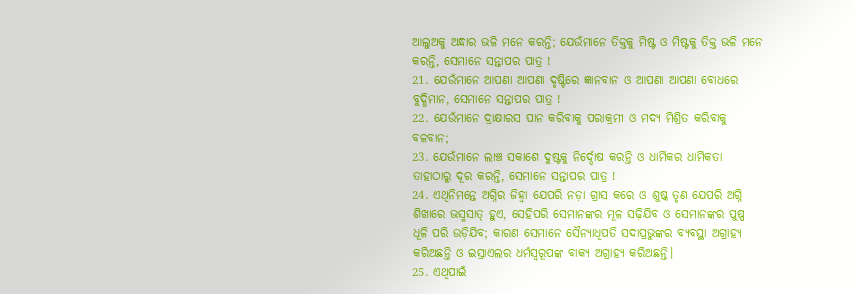ଆଲୁଅକୁ ଅନ୍ଧାର ଭଳି ମନେ କରନ୍ତି; ଯେଉଁମାନେ ତିକ୍ତକୁ ମିଷ୍ଟ ଓ ମିଷ୍ଟକୁ ତିକ୍ତ ଭଳି ମନେ କରନ୍ତି, ସେମାନେ ସନ୍ତାପର ପାତ୍ର !
21. ଯେଉଁମାନେ ଆପଣା ଆପଣା ଦୃଷ୍ଟିରେ ଜ୍ଞାନବାନ ଓ ଆପଣା ଆପଣା ବୋଧରେ ବୁଦ୍ଧିମାନ, ସେମାନେ ସନ୍ତାପର ପାତ୍ର !
22. ଯେଉଁମାନେ ଦ୍ରାକ୍ଷାରସ ପାନ କରିବାକୁ ପରାକ୍ରମୀ ଓ ମଦ୍ୟ ମିଶ୍ରିତ କରିବାକୁ ବଳବାନ;
23. ଯେଉଁମାନେ ଲାଞ୍ଚ ସକାଶେ ଦୁଷ୍ଟକୁ ନିର୍ଦ୍ଦୋଷ କରନ୍ତି ଓ ଧାର୍ମିକର ଧାର୍ମିକତା ତାହାଠାରୁ ଦୂର କରନ୍ତି, ସେମାନେ ସନ୍ତାପର ପାତ୍ର !
24. ଏଥିନିମନ୍ତେ ଅଗ୍ନିର ଜିହ୍ୱା ଯେପରି ନଡ଼ା ଗ୍ରାସ କରେ ଓ ଶୁଷ୍କ ତୃଣ ଯେପରି ଅଗ୍ନି ଶିଖାରେ ଭସ୍ମସାତ୍‍ ହୁଏ, ସେହିପରି ସେମାନଙ୍କର ମୂଳ ସଢ଼ିଯିବ ଓ ସେମାନଙ୍କର ପୁଷ୍ପ ଧୂଳି ପରି ଉଡ଼ିଯିବ; କାରଣ ସେମାନେ ସୈନ୍ୟାଧିପତି ସଦାପ୍ରଭୁଙ୍କର ବ୍ୟବସ୍ଥା ଅଗ୍ରାହ୍ୟ କରିଅଛନ୍ତି ଓ ଇସ୍ରାଏଲର ଧର୍ମସ୍ୱରୂପଙ୍କ ବାକ୍ୟ ଅଗ୍ରାହ୍ୟ କରିଅଛନ୍ତି।
25. ଏଥିପାଇଁ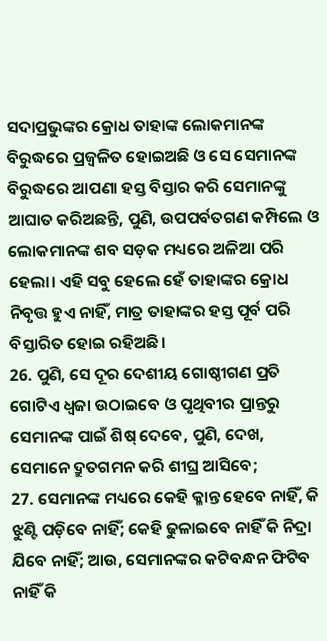ସଦାପ୍ରଭୁଙ୍କର କ୍ରୋଧ ତାହାଙ୍କ ଲୋକମାନଙ୍କ ବିରୁଦ୍ଧରେ ପ୍ରଜ୍ୱଳିତ ହୋଇଅଛି ଓ ସେ ସେମାନଙ୍କ ବିରୁଦ୍ଧରେ ଆପଣା ହସ୍ତ ବିସ୍ତାର କରି ସେମାନଙ୍କୁ ଆଘାତ କରିଅଛନ୍ତି, ପୁଣି, ଉପପର୍ବତଗଣ କମ୍ପିଲେ ଓ ଲୋକମାନଙ୍କ ଶବ ସଡ଼କ ମଧ୍ୟରେ ଅଳିଆ ପରି ହେଲା। ଏହି ସବୁ ହେଲେ ହେଁ ତାହାଙ୍କର କ୍ରୋଧ ନିବୃତ୍ତ ହୁଏ ନାହିଁ, ମାତ୍ର ତାହାଙ୍କର ହସ୍ତ ପୂର୍ବ ପରି ବିସ୍ତାରିତ ହୋଇ ରହିଅଛି।
26. ପୁଣି, ସେ ଦୂର ଦେଶୀୟ ଗୋଷ୍ଠୀଗଣ ପ୍ରତି ଗୋଟିଏ ଧ୍ୱଜା ଉଠାଇବେ ଓ ପୃଥିବୀର ପ୍ରାନ୍ତରୁ ସେମାନଙ୍କ ପାଇଁ ଶିଷ୍‍ ଦେବେ, ପୁଣି, ଦେଖ, ସେମାନେ ଦ୍ରୁତଗମନ କରି ଶୀଘ୍ର ଆସିବେ;
27. ସେମାନଙ୍କ ମଧ୍ୟରେ କେହି କ୍ଳାନ୍ତ ହେବେ ନାହିଁ, କି ଝୁଣ୍ଟି ପଡ଼ିବେ ନାହିଁ; କେହି ଢୁଳାଇବେ ନାହିଁ କି ନିଦ୍ରା ଯିବେ ନାହିଁ; ଆଉ, ସେମାନଙ୍କର କଟିବନ୍ଧନ ଫିଟିବ ନାହିଁ କି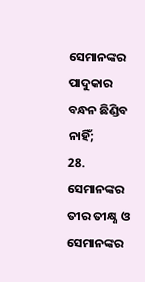ସେମାନଙ୍କର ପାଦୁକାର ବନ୍ଧନ ଛିଣ୍ଡିବ ନାହିଁ;
28. ସେମାନଙ୍କର ତୀର ତୀକ୍ଷ୍ଣ ଓ ସେମାନଙ୍କର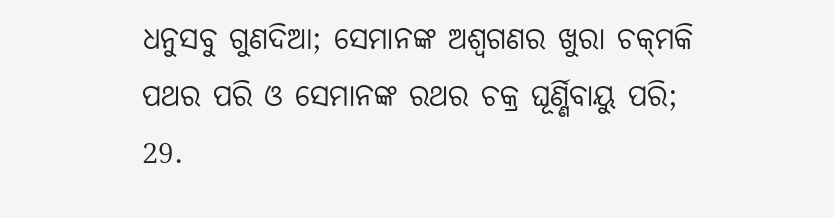ଧନୁସବୁ ଗୁଣଦିଆ; ସେମାନଙ୍କ ଅଶ୍ୱଗଣର ଖୁରା ଚକ୍‍ମକି ପଥର ପରି ଓ ସେମାନଙ୍କ ରଥର ଚକ୍ର ଘୂର୍ଣ୍ଣିବାୟୁ ପରି;
29.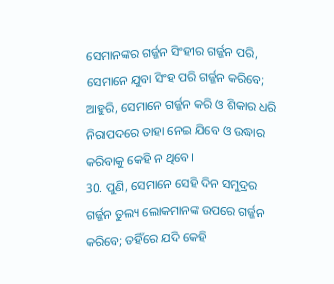ସେମାନଙ୍କର ଗର୍ଜ୍ଜନ ସିଂହୀର ଗର୍ଜ୍ଜନ ପରି, ସେମାନେ ଯୁବା ସିଂହ ପରି ଗର୍ଜ୍ଜନ କରିବେ; ଆହୁରି, ସେମାନେ ଗର୍ଜ୍ଜନ କରି ଓ ଶିକାର ଧରି ନିରାପଦରେ ତାହା ନେଇ ଯିବେ ଓ ଉଦ୍ଧାର କରିବାକୁ କେହି ନ ଥିବେ।
30. ପୁଣି, ସେମାନେ ସେହି ଦିନ ସମୁଦ୍ରର ଗର୍ଜ୍ଜନ ତୁଲ୍ୟ ଲୋକମାନଙ୍କ ଉପରେ ଗର୍ଜ୍ଜନ କରିବେ; ତହିଁରେ ଯଦି କେହି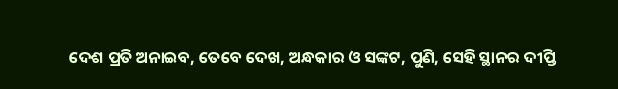ଦେଶ ପ୍ରତି ଅନାଇବ, ତେବେ ଦେଖ, ଅନ୍ଧକାର ଓ ସଙ୍କଟ, ପୁଣି, ସେହି ସ୍ଥାନର ଦୀପ୍ତି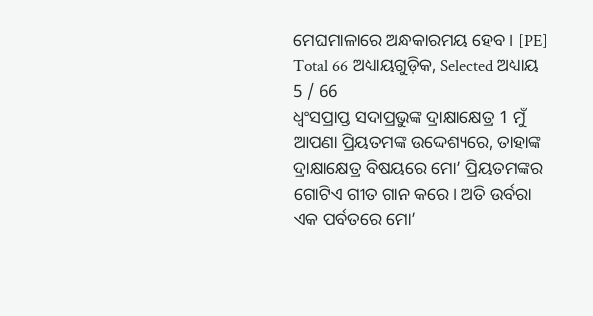ମେଘମାଳାରେ ଅନ୍ଧକାରମୟ ହେବ। [PE]
Total 66 ଅଧ୍ୟାୟଗୁଡ଼ିକ, Selected ଅଧ୍ୟାୟ 5 / 66
ଧ୍ୱଂସପ୍ରାପ୍ତ ସଦାପ୍ରଭୁଙ୍କ ଦ୍ରାକ୍ଷାକ୍ଷେତ୍ର 1 ମୁଁ ଆପଣା ପ୍ରିୟତମଙ୍କ ଉଦ୍ଦେଶ୍ୟରେ, ତାହାଙ୍କ ଦ୍ରାକ୍ଷାକ୍ଷେତ୍ର ବିଷୟରେ ମୋ’ ପ୍ରିୟତମଙ୍କର ଗୋଟିଏ ଗୀତ ଗାନ କରେ। ଅତି ଉର୍ବରା ଏକ ପର୍ବତରେ ମୋ’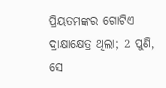ପ୍ରିୟତମଙ୍କର ଗୋଟିଏ ଦ୍ରାକ୍ଷାକ୍ଷେତ୍ର ଥିଲା; 2 ପୁଣି, ସେ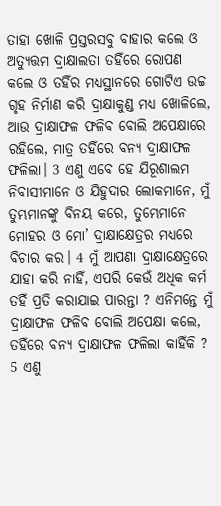ତାହା ଖୋଳି ପ୍ରସ୍ତରସବୁ ବାହାର କଲେ ଓ ଅତ୍ୟୁତ୍ତମ ଦ୍ରାକ୍ଷାଲତା ତହିଁରେ ରୋପଣ କଲେ ଓ ତହିଁର ମଧ୍ୟସ୍ଥାନରେ ଗୋଟିଏ ଉଚ୍ଚ ଗୃହ ନିର୍ମାଣ କରି ଦ୍ରାକ୍ଷାକୁଣ୍ଡ ମଧ୍ୟ ଖୋଳିଲେ, ଆଉ ଦ୍ରାକ୍ଷାଫଳ ଫଳିବ ବୋଲି ଅପେକ୍ଷାରେ ରହିଲେ, ମାତ୍ର ତହିଁରେ ବନ୍ୟ ଦ୍ରାକ୍ଷାଫଳ ଫଳିଲା। 3 ଏଣୁ ଏବେ ହେ ଯିରୂଶାଲମ ନିବାସୀମାନେ ଓ ଯିହୁଦାର ଲୋକମାନେ, ମୁଁ ତୁମ୍ଭମାନଙ୍କୁ ବିନୟ କରେ, ତୁମ୍ଭେମାନେ ମୋହର ଓ ମୋ’ ଦ୍ରାକ୍ଷାକ୍ଷେତ୍ରର ମଧ୍ୟରେ ବିଚାର କର। 4 ମୁଁ ଆପଣା ଦ୍ରାକ୍ଷାକ୍ଷେତ୍ରରେ ଯାହା କରି ନାହିଁ, ଏପରି କେଉଁ ଅଧିକ କର୍ମ ତହିଁ ପ୍ରତି କରାଯାଇ ପାରନ୍ତା ? ଏନିମନ୍ତେ ମୁଁ ଦ୍ରାକ୍ଷାଫଳ ଫଳିବ ବୋଲି ଅପେକ୍ଷା କଲେ, ତହିଁରେ ବନ୍ୟ ଦ୍ରାକ୍ଷାଫଳ ଫଳିଲା କାହିଁକି ? 5 ଏଣୁ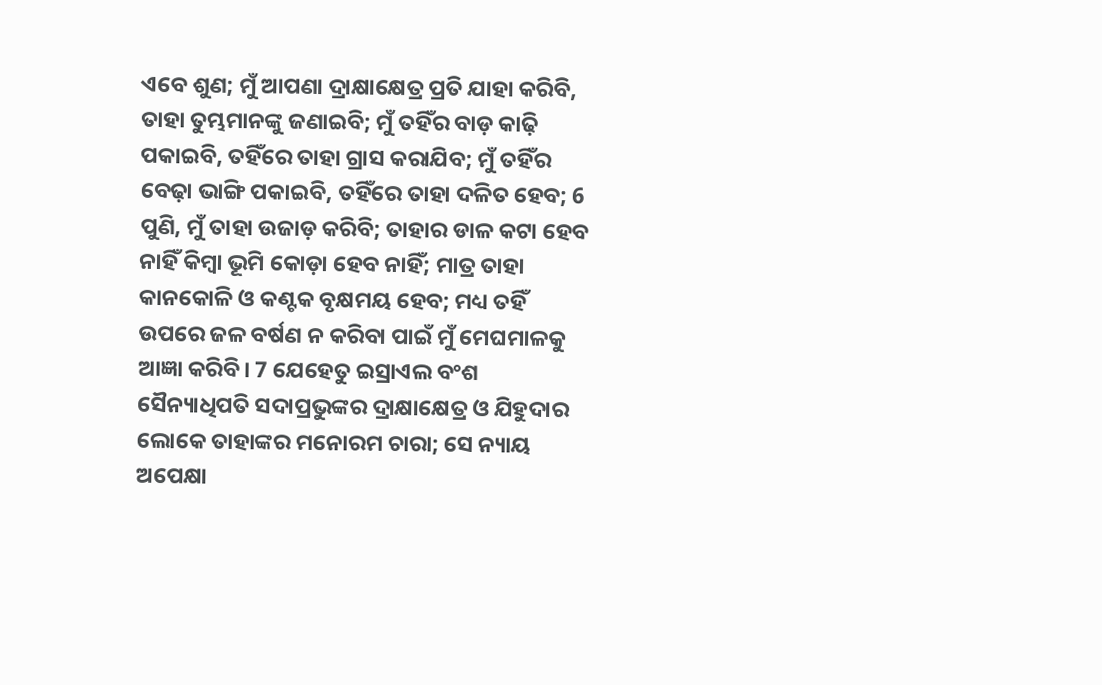ଏବେ ଶୁଣ; ମୁଁ ଆପଣା ଦ୍ରାକ୍ଷାକ୍ଷେତ୍ର ପ୍ରତି ଯାହା କରିବି, ତାହା ତୁମ୍ଭମାନଙ୍କୁ ଜଣାଇବି; ମୁଁ ତହିଁର ବାଡ଼ କାଢ଼ି ପକାଇବି, ତହିଁରେ ତାହା ଗ୍ରାସ କରାଯିବ; ମୁଁ ତହିଁର ବେଢ଼ା ଭାଙ୍ଗି ପକାଇବି, ତହିଁରେ ତାହା ଦଳିତ ହେବ; 6 ପୁଣି, ମୁଁ ତାହା ଉଜାଡ଼ କରିବି; ତାହାର ଡାଳ କଟା ହେବ ନାହିଁ କିମ୍ବା ଭୂମି କୋଡ଼ା ହେବ ନାହିଁ; ମାତ୍ର ତାହା କାନକୋଳି ଓ କଣ୍ଟକ ବୃକ୍ଷମୟ ହେବ; ମଧ୍ୟ ତହିଁ ଉପରେ ଜଳ ବର୍ଷଣ ନ କରିବା ପାଇଁ ମୁଁ ମେଘମାଳକୁ ଆଜ୍ଞା କରିବି। 7 ଯେହେତୁ ଇସ୍ରାଏଲ ବଂଶ ସୈନ୍ୟାଧିପତି ସଦାପ୍ରଭୁଙ୍କର ଦ୍ରାକ୍ଷାକ୍ଷେତ୍ର ଓ ଯିହୁଦାର ଲୋକେ ତାହାଙ୍କର ମନୋରମ ଚାରା; ସେ ନ୍ୟାୟ ଅପେକ୍ଷା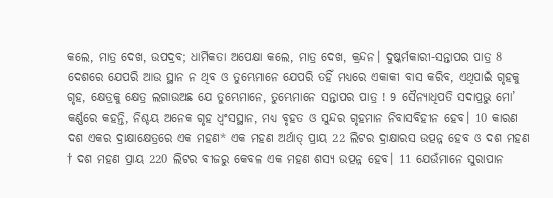କଲେ, ମାତ୍ର ଦେଖ, ଉପଦ୍ରବ; ଧାର୍ମିକତା ଅପେକ୍ଷା କଲେ, ମାତ୍ର ଦେଖ, କ୍ରନ୍ଦନ। ଦୁଷ୍କର୍ମକାରୀ-ସନ୍ତାପର ପାତ୍ର 8 ଦେଶରେ ଯେପରି ଆଉ ସ୍ଥାନ ନ ଥିବ ଓ ତୁମ୍ଭେମାନେ ଯେପରି ତହିଁ ମଧ୍ୟରେ ଏକାକୀ ବାସ କରିବ, ଏଥିପାଇଁ ଗୃହକୁ ଗୃହ, କ୍ଷେତ୍ରକୁ କ୍ଷେତ୍ର ଲଗାଉଅଛ ଯେ ତୁମ୍ଭେମାନେ, ତୁମ୍ଭେମାନେ ସନ୍ତାପର ପାତ୍ର ! 9 ସୈନ୍ୟାଧିପତି ସଦାପ୍ରଭୁ ମୋ’ କର୍ଣ୍ଣରେ କହନ୍ତି, ନିଶ୍ଚୟ ଅନେକ ଗୃହ ଧ୍ୱଂସସ୍ଥାନ, ମଧ୍ୟ ବୃହତ ଓ ସୁନ୍ଦର ଗୃହମାନ ନିବାସବିହୀନ ହେବ। 10 କାରଣ ଦଶ ଏକର ଦ୍ରାକ୍ଷାକ୍ଷେତ୍ରରେ ଏକ ମହଣ* ଏକ ମହଣ ଅର୍ଥାତ୍ ପ୍ରାୟ 22 ଲିଟର ଦ୍ରାକ୍ଷାରସ ଉତ୍ପନ୍ନ ହେବ ଓ ଦଶ ମହଣ † ଦଶ ମହଣ ପ୍ରାୟ 220 ଲିଟର ବୀଜରୁ କେବଳ ଏକ ମହଣ ଶସ୍ୟ ଉତ୍ପନ୍ନ ହେବ। 11 ଯେଉଁମାନେ ସୁରାପାନ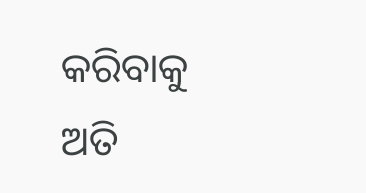କରିବାକୁ ଅତି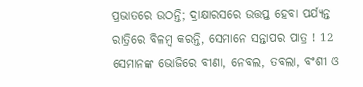ପ୍ରଭାତରେ ଉଠନ୍ତି; ଦ୍ରାକ୍ଷାରସରେ ଉତ୍ତପ୍ତ ହେବା ପର୍ଯ୍ୟନ୍ତ ରାତ୍ରିରେ ବିଳମ୍ବ କରନ୍ତି, ସେମାନେ ସନ୍ତାପର ପାତ୍ର ! 12 ସେମାନଙ୍କ ଭୋଜିରେ ବୀଣା, ନେବଲ, ତବଲା, ବଂଶୀ ଓ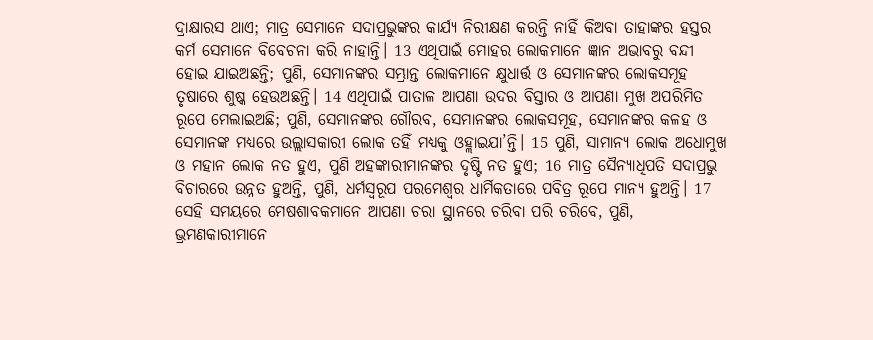ଦ୍ରାକ୍ଷାରସ ଥାଏ; ମାତ୍ର ସେମାନେ ସଦାପ୍ରଭୁଙ୍କର କାର୍ଯ୍ୟ ନିରୀକ୍ଷଣ କରନ୍ତି ନାହିଁ କିଅବା ତାହାଙ୍କର ହସ୍ତର କର୍ମ ସେମାନେ ବିବେଚନା କରି ନାହାନ୍ତି। 13 ଏଥିପାଇଁ ମୋହର ଲୋକମାନେ ଜ୍ଞାନ ଅଭାବରୁ ବନ୍ଦୀ ହୋଇ ଯାଇଅଛନ୍ତି; ପୁଣି, ସେମାନଙ୍କର ସମ୍ଭ୍ରାନ୍ତ ଲୋକମାନେ କ୍ଷୁଧାର୍ତ୍ତ ଓ ସେମାନଙ୍କର ଲୋକସମୂହ ତୃଷାରେ ଶୁଷ୍କ ହେଉଅଛନ୍ତି। 14 ଏଥିପାଇଁ ପାତାଳ ଆପଣା ଉଦର ବିସ୍ତାର ଓ ଆପଣା ମୁଖ ଅପରିମିତ ରୂପେ ମେଲାଇଅଛି; ପୁଣି, ସେମାନଙ୍କର ଗୌରବ, ସେମାନଙ୍କର ଲୋକସମୂହ, ସେମାନଙ୍କର କଳହ ଓ ସେମାନଙ୍କ ମଧ୍ୟରେ ଉଲ୍ଲାସକାରୀ ଲୋକ ତହିଁ ମଧ୍ୟକୁ ଓହ୍ଲାଇଯା’ନ୍ତି। 15 ପୁଣି, ସାମାନ୍ୟ ଲୋକ ଅଧୋମୁଖ ଓ ମହାନ ଲୋକ ନତ ହୁଏ, ପୁଣି ଅହଙ୍କାରୀମାନଙ୍କର ଦୃଷ୍ଟି ନତ ହୁଏ; 16 ମାତ୍ର ସୈନ୍ୟାଧିପତି ସଦାପ୍ରଭୁ ବିଚାରରେ ଉନ୍ନତ ହୁଅନ୍ତି, ପୁଣି, ଧର୍ମସ୍ୱରୂପ ପରମେଶ୍ଵର ଧାର୍ମିକତାରେ ପବିତ୍ର ରୂପେ ମାନ୍ୟ ହୁଅନ୍ତି। 17 ସେହି ସମୟରେ ମେଷଶାବକମାନେ ଆପଣା ଚରା ସ୍ଥାନରେ ଚରିବା ପରି ଚରିବେ, ପୁଣି, ଭ୍ରମଣକାରୀମାନେ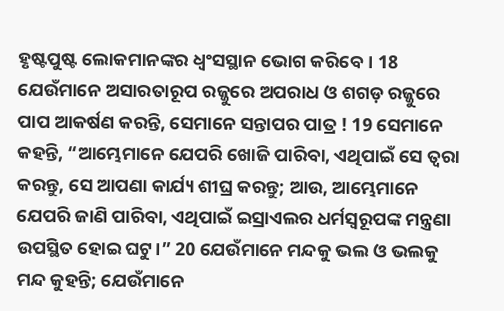ହୃଷ୍ଟପୁଷ୍ଟ ଲୋକମାନଙ୍କର ଧ୍ୱଂସସ୍ଥାନ ଭୋଗ କରିବେ। 18 ଯେଉଁମାନେ ଅସାରତାରୂପ ରଜ୍ଜୁରେ ଅପରାଧ ଓ ଶଗଡ଼ ରଜ୍ଜୁରେ ପାପ ଆକର୍ଷଣ କରନ୍ତି, ସେମାନେ ସନ୍ତାପର ପାତ୍ର ! 19 ସେମାନେ କହନ୍ତି, “ଆମ୍ଭେମାନେ ଯେପରି ଖୋଜି ପାରିବା, ଏଥିପାଇଁ ସେ ତ୍ୱରା କରନ୍ତୁ, ସେ ଆପଣା କାର୍ଯ୍ୟ ଶୀଘ୍ର କରନ୍ତୁ; ଆଉ, ଆମ୍ଭେମାନେ ଯେପରି ଜାଣି ପାରିବା, ଏଥିପାଇଁ ଇସ୍ରାଏଲର ଧର୍ମସ୍ୱରୂପଙ୍କ ମନ୍ତ୍ରଣା ଉପସ୍ଥିତ ହୋଇ ଘଟୁ।” 20 ଯେଉଁମାନେ ମନ୍ଦକୁ ଭଲ ଓ ଭଲକୁ ମନ୍ଦ କୁହନ୍ତି; ଯେଉଁମାନେ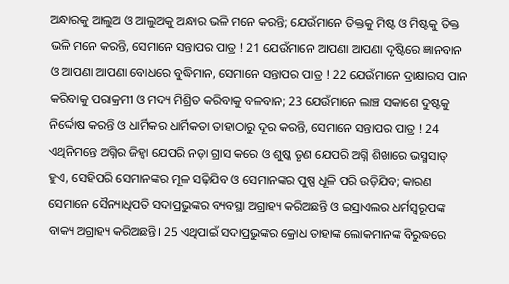ଅନ୍ଧାରକୁ ଆଲୁଅ ଓ ଆଲୁଅକୁ ଅନ୍ଧାର ଭଳି ମନେ କରନ୍ତି; ଯେଉଁମାନେ ତିକ୍ତକୁ ମିଷ୍ଟ ଓ ମିଷ୍ଟକୁ ତିକ୍ତ ଭଳି ମନେ କରନ୍ତି, ସେମାନେ ସନ୍ତାପର ପାତ୍ର ! 21 ଯେଉଁମାନେ ଆପଣା ଆପଣା ଦୃଷ୍ଟିରେ ଜ୍ଞାନବାନ ଓ ଆପଣା ଆପଣା ବୋଧରେ ବୁଦ୍ଧିମାନ, ସେମାନେ ସନ୍ତାପର ପାତ୍ର ! 22 ଯେଉଁମାନେ ଦ୍ରାକ୍ଷାରସ ପାନ କରିବାକୁ ପରାକ୍ରମୀ ଓ ମଦ୍ୟ ମିଶ୍ରିତ କରିବାକୁ ବଳବାନ; 23 ଯେଉଁମାନେ ଲାଞ୍ଚ ସକାଶେ ଦୁଷ୍ଟକୁ ନିର୍ଦ୍ଦୋଷ କରନ୍ତି ଓ ଧାର୍ମିକର ଧାର୍ମିକତା ତାହାଠାରୁ ଦୂର କରନ୍ତି, ସେମାନେ ସନ୍ତାପର ପାତ୍ର ! 24 ଏଥିନିମନ୍ତେ ଅଗ୍ନିର ଜିହ୍ୱା ଯେପରି ନଡ଼ା ଗ୍ରାସ କରେ ଓ ଶୁଷ୍କ ତୃଣ ଯେପରି ଅଗ୍ନି ଶିଖାରେ ଭସ୍ମସାତ୍‍ ହୁଏ, ସେହିପରି ସେମାନଙ୍କର ମୂଳ ସଢ଼ିଯିବ ଓ ସେମାନଙ୍କର ପୁଷ୍ପ ଧୂଳି ପରି ଉଡ଼ିଯିବ; କାରଣ ସେମାନେ ସୈନ୍ୟାଧିପତି ସଦାପ୍ରଭୁଙ୍କର ବ୍ୟବସ୍ଥା ଅଗ୍ରାହ୍ୟ କରିଅଛନ୍ତି ଓ ଇସ୍ରାଏଲର ଧର୍ମସ୍ୱରୂପଙ୍କ ବାକ୍ୟ ଅଗ୍ରାହ୍ୟ କରିଅଛନ୍ତି। 25 ଏଥିପାଇଁ ସଦାପ୍ରଭୁଙ୍କର କ୍ରୋଧ ତାହାଙ୍କ ଲୋକମାନଙ୍କ ବିରୁଦ୍ଧରେ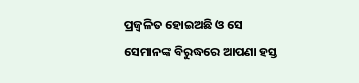ପ୍ରଜ୍ୱଳିତ ହୋଇଅଛି ଓ ସେ ସେମାନଙ୍କ ବିରୁଦ୍ଧରେ ଆପଣା ହସ୍ତ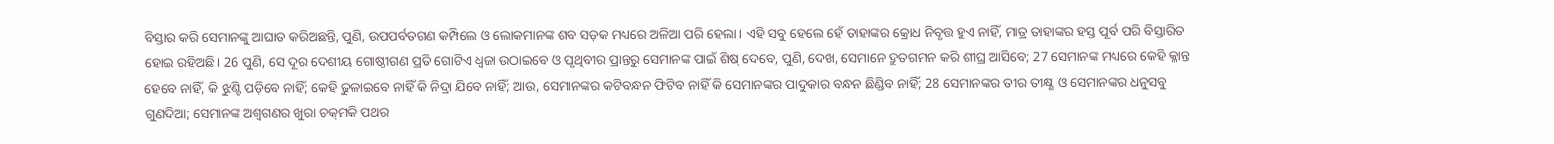ବିସ୍ତାର କରି ସେମାନଙ୍କୁ ଆଘାତ କରିଅଛନ୍ତି, ପୁଣି, ଉପପର୍ବତଗଣ କମ୍ପିଲେ ଓ ଲୋକମାନଙ୍କ ଶବ ସଡ଼କ ମଧ୍ୟରେ ଅଳିଆ ପରି ହେଲା। ଏହି ସବୁ ହେଲେ ହେଁ ତାହାଙ୍କର କ୍ରୋଧ ନିବୃତ୍ତ ହୁଏ ନାହିଁ, ମାତ୍ର ତାହାଙ୍କର ହସ୍ତ ପୂର୍ବ ପରି ବିସ୍ତାରିତ ହୋଇ ରହିଅଛି। 26 ପୁଣି, ସେ ଦୂର ଦେଶୀୟ ଗୋଷ୍ଠୀଗଣ ପ୍ରତି ଗୋଟିଏ ଧ୍ୱଜା ଉଠାଇବେ ଓ ପୃଥିବୀର ପ୍ରାନ୍ତରୁ ସେମାନଙ୍କ ପାଇଁ ଶିଷ୍‍ ଦେବେ, ପୁଣି, ଦେଖ, ସେମାନେ ଦ୍ରୁତଗମନ କରି ଶୀଘ୍ର ଆସିବେ; 27 ସେମାନଙ୍କ ମଧ୍ୟରେ କେହି କ୍ଳାନ୍ତ ହେବେ ନାହିଁ, କି ଝୁଣ୍ଟି ପଡ଼ିବେ ନାହିଁ; କେହି ଢୁଳାଇବେ ନାହିଁ କି ନିଦ୍ରା ଯିବେ ନାହିଁ; ଆଉ, ସେମାନଙ୍କର କଟିବନ୍ଧନ ଫିଟିବ ନାହିଁ କି ସେମାନଙ୍କର ପାଦୁକାର ବନ୍ଧନ ଛିଣ୍ଡିବ ନାହିଁ; 28 ସେମାନଙ୍କର ତୀର ତୀକ୍ଷ୍ଣ ଓ ସେମାନଙ୍କର ଧନୁସବୁ ଗୁଣଦିଆ; ସେମାନଙ୍କ ଅଶ୍ୱଗଣର ଖୁରା ଚକ୍‍ମକି ପଥର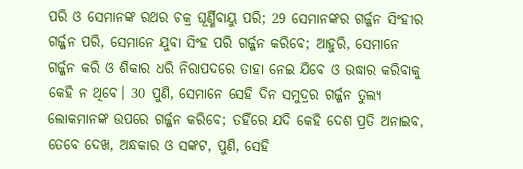ପରି ଓ ସେମାନଙ୍କ ରଥର ଚକ୍ର ଘୂର୍ଣ୍ଣିବାୟୁ ପରି; 29 ସେମାନଙ୍କର ଗର୍ଜ୍ଜନ ସିଂହୀର ଗର୍ଜ୍ଜନ ପରି, ସେମାନେ ଯୁବା ସିଂହ ପରି ଗର୍ଜ୍ଜନ କରିବେ; ଆହୁରି, ସେମାନେ ଗର୍ଜ୍ଜନ କରି ଓ ଶିକାର ଧରି ନିରାପଦରେ ତାହା ନେଇ ଯିବେ ଓ ଉଦ୍ଧାର କରିବାକୁ କେହି ନ ଥିବେ। 30 ପୁଣି, ସେମାନେ ସେହି ଦିନ ସମୁଦ୍ରର ଗର୍ଜ୍ଜନ ତୁଲ୍ୟ ଲୋକମାନଙ୍କ ଉପରେ ଗର୍ଜ୍ଜନ କରିବେ; ତହିଁରେ ଯଦି କେହି ଦେଶ ପ୍ରତି ଅନାଇବ, ତେବେ ଦେଖ, ଅନ୍ଧକାର ଓ ସଙ୍କଟ, ପୁଣି, ସେହି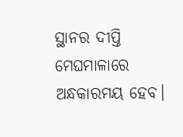ସ୍ଥାନର ଦୀପ୍ତି ମେଘମାଳାରେ ଅନ୍ଧକାରମୟ ହେବ।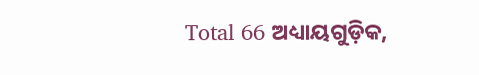Total 66 ଅଧ୍ୟାୟଗୁଡ଼ିକ,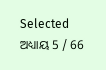Selected ଅଧ୍ୟାୟ 5 / 66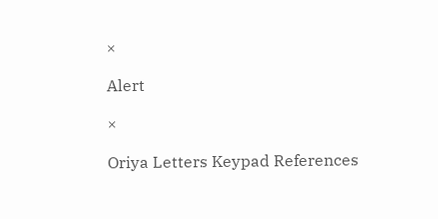×

Alert

×

Oriya Letters Keypad References